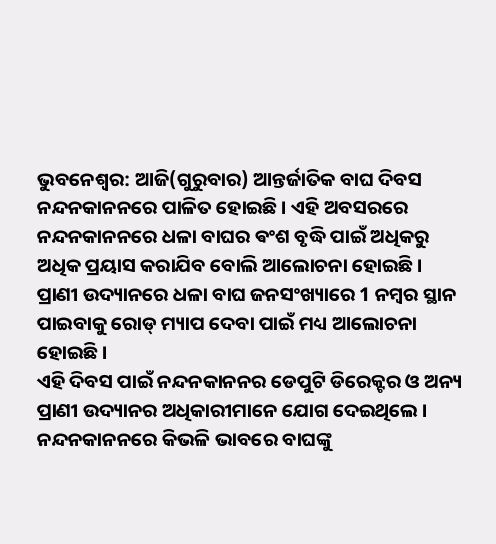ଭୁବନେଶ୍ବର: ଆଜି(ଗୁରୁବାର) ଆନ୍ତର୍ଜାତିକ ବାଘ ଦିବସ ନନ୍ଦନକାନନରେ ପାଳିତ ହୋଇଛି । ଏହି ଅବସରରେ ନନ୍ଦନକାନନରେ ଧଳା ବାଘର ଵଂଶ ବୃଦ୍ଧି ପାଇଁ ଅଧିକରୁ ଅଧିକ ପ୍ରୟାସ କରାଯିବ ବୋଲି ଆଲୋଚନା ହୋଇଛି । ପ୍ରାଣୀ ଉଦ୍ୟାନରେ ଧଳା ବାଘ ଜନସଂଖ୍ୟାରେ 1 ନମ୍ବର ସ୍ଥାନ ପାଇବାକୁ ରୋଡ୍ ମ୍ୟାପ ଦେବା ପାଇଁ ମଧ୍ୟ ଆଲୋଚନା ହୋଇଛି ।
ଏହି ଦିବସ ପାଇଁ ନନ୍ଦନକାନନର ଡେପୁଟି ଡିରେକ୍ଟର ଓ ଅନ୍ୟ ପ୍ରାଣୀ ଉଦ୍ୟାନର ଅଧିକାରୀମାନେ ଯୋଗ ଦେଇଥିଲେ । ନନ୍ଦନକାନନରେ କିଭଳି ଭାବରେ ବାଘଙ୍କୁ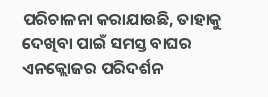ପରିଚାଳନା କରାଯାଉଛି, ତାହାକୁ ଦେଖିବା ପାଇଁ ସମସ୍ତ ବାଘର ଏନକ୍ଲୋଜର ପରିଦର୍ଶନ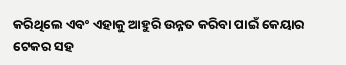କରିଥିଲେ ଏବଂ ଏହାକୁ ଆହୁରି ଉନ୍ନତ କରିବା ପାଇଁ କେୟାର ଟେକର ସହ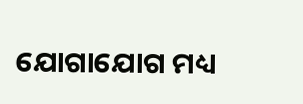ଯୋଗାଯୋଗ ମଧ୍ୟ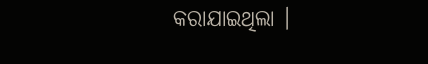କରାଯାଇଥିଲା ।